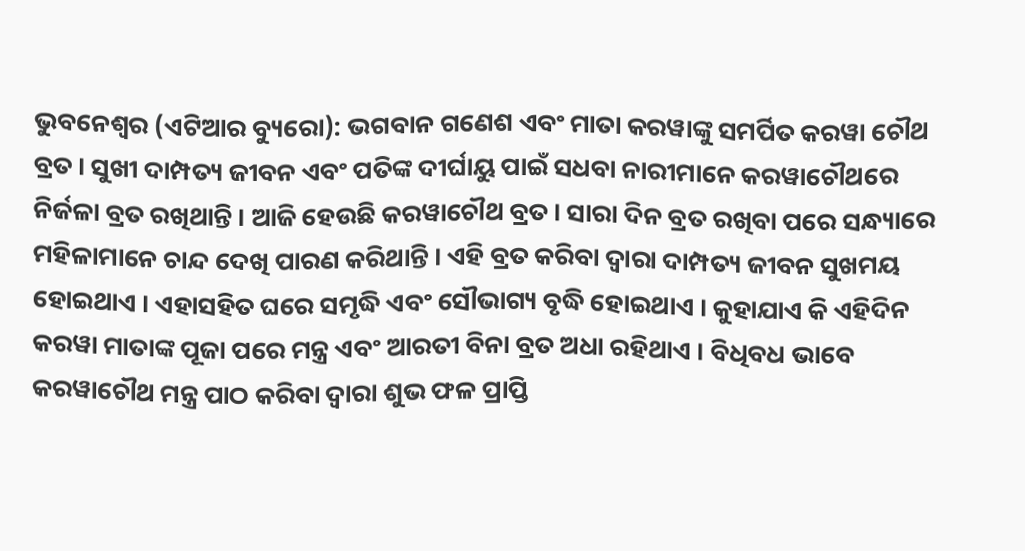ଭୁବନେଶ୍ୱର (ଏଟିଆର ବ୍ୟୁରୋ): ଭଗବାନ ଗଣେଶ ଏବଂ ମାତା କରୱାଙ୍କୁ ସମର୍ପିତ କରୱା ଚୌଥ ବ୍ରତ । ସୁଖୀ ଦାମ୍ପତ୍ୟ ଜୀବନ ଏବଂ ପତିଙ୍କ ଦୀର୍ଘାୟୁ ପାଇଁ ସଧବା ନାରୀମାନେ କରୱାଚୌଥରେ ନିର୍ଜଳା ବ୍ରତ ରଖିଥାନ୍ତି । ଆଜି ହେଉଛି କରୱାଚୌଥ ବ୍ରତ । ସାରା ଦିନ ବ୍ରତ ରଖିବା ପରେ ସନ୍ଧ୍ୟାରେ ମହିଳାମାନେ ଚାନ୍ଦ ଦେଖି ପାରଣ କରିଥାନ୍ତି । ଏହି ବ୍ରତ କରିବା ଦ୍ୱାରା ଦାମ୍ପତ୍ୟ ଜୀବନ ସୁଖମୟ ହୋଇଥାଏ । ଏହାସହିତ ଘରେ ସମୃଦ୍ଧି ଏବଂ ସୌଭାଗ୍ୟ ବୃଦ୍ଧି ହୋଇଥାଏ । କୁହାଯାଏ କି ଏହିଦିନ କରୱା ମାତାଙ୍କ ପୂଜା ପରେ ମନ୍ତ୍ର ଏବଂ ଆରତୀ ବିନା ବ୍ରତ ଅଧା ରହିଥାଏ । ବିଧିବଧ ଭାବେ କରୱାଚୌଥ ମନ୍ତ୍ର ପାଠ କରିବା ଦ୍ୱାରା ଶୁଭ ଫଳ ପ୍ରାପ୍ତି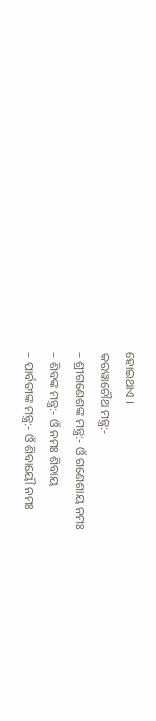ହୋଇଥାଏ ।
କରୱାଚୌଥ ମନ୍ତ୍ର:-
– ଶ୍ରୀଗଣେଶଙ୍କ ମନ୍ତ୍ର:- ଓଁ ଗଣେଶାୟ ନମଃ
– ଶିବଙ୍କ ମନ୍ତ୍ର:- ଓଁ ନମଃ ଶିବାୟ
– ପାର୍ବତୀଙ୍କ ମନ୍ତ୍ର:- ଓଁ ଶିବାୟୌ ନମଃ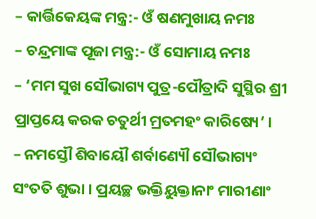– କାର୍ତ୍ତିକେୟଙ୍କ ମନ୍ତ୍ର:- ଓଁ ଷଣମୁଖାୟ ନମଃ
– ଚନ୍ଦ୍ରମାଙ୍କ ପୂଜା ମନ୍ତ୍ର:- ଓଁ ସୋମାୟ ନମଃ
– ‘ମମ ସୁଖ ସୌଭାଗ୍ୟ ପୁତ୍ର-ପୌତ୍ରାଦି ସୁସ୍ଥିର ଶ୍ରୀ ପ୍ରାପ୍ତୟେ କରକ ଚତୁର୍ଥୀ ମ୍ରତମହଂ କାରିଷ୍ୟେ’ ।
– ନମସ୍ତୌ ଶିବାୟୌ ଶର୍ବାଣ୍ୟୌ ସୌଭାଗ୍ୟଂ ସଂତତି ଶୁଭା । ପ୍ରୟଚ୍ଛ ଭକ୍ତିୟୁକ୍ତାନାଂ ମାରୀଣାଂ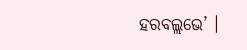ହରବଲ୍ଲଭେ’ ।